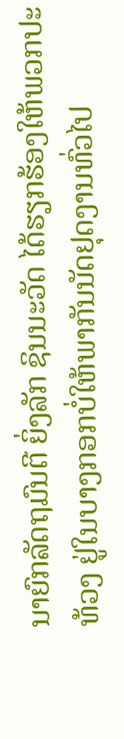ນາຍົກລັດຖມົນຕີ ຍິ່ງລັກ ຊິນນະວັດ ໄດ້ຮຽກຮ້ອງໃຫ້ພວກປະ
ທ້ວງ ຢູ່ໃນບາງກອກບໍ່ໃຫ້ພາກັນນັດຢຸດງານທົ່ວໄປ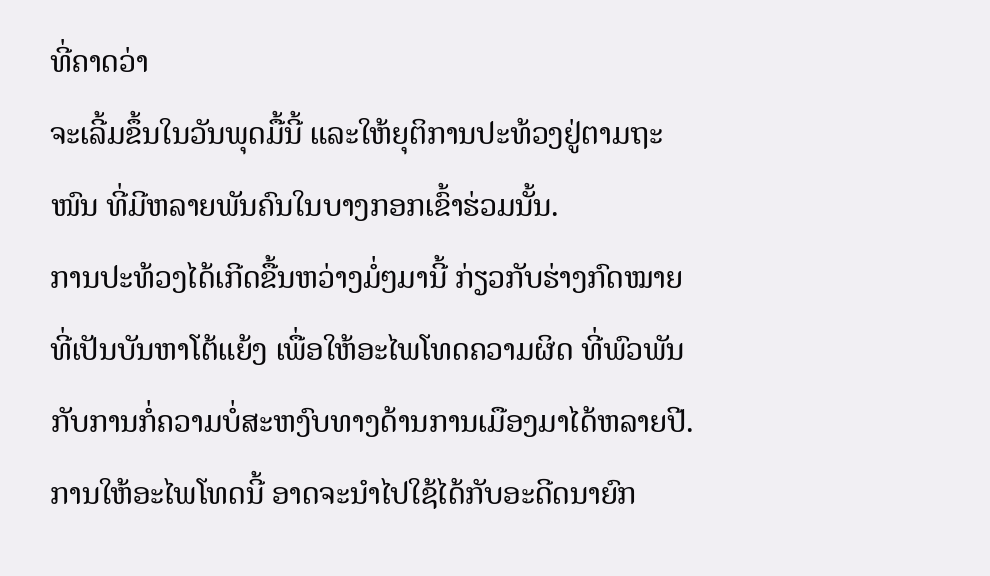ທີ່ຄາດວ່າ
ຈະເລີ້ມຂຶ້ນໃນວັນພຸດມື້ນີ້ ແລະໃຫ້ຍຸຕິການປະທ້ວງຢູ່ຕາມຖະ
ໜົນ ທີ່ມີຫລາຍພັນຄົນໃນບາງກອກເຂົ້າຮ່ວມນັ້ນ.
ການປະທ້ວງໄດ້ເກີດຂື້ນຫວ່າງມໍ່ໆມານີ້ ກ່ຽວກັບຮ່າງກົດໝາຍ
ທີ່ເປັນບັນຫາໂຕ້ແຍ້ງ ເພື່ອໃຫ້ອະໄພໂທດຄວາມຜິດ ທີ່ພົວພັນ
ກັບການກໍ່ຄວາມບໍ່ສະຫງົບທາງດ້ານການເມືອງມາໄດ້ຫລາຍປີ.
ການໃຫ້ອະໄພໂທດນີ້ ອາດຈະນຳໄປໃຊ້ໄດ້ກັບອະດີດນາຍົກ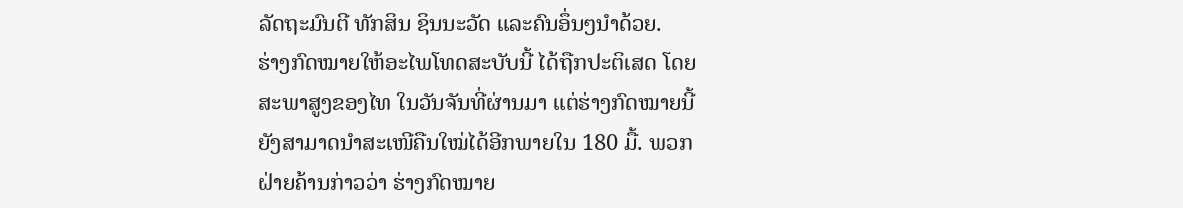ລັດຖະມົນຕີ ທັກສິນ ຊິນນະວັດ ແລະຄົນອຶ່ນໆນຳດ້ວຍ.
ຮ່າງກົດໝາຍໃຫ້ອະໄພໂທດສະບັບນີ້ ໄດ້ຖືກປະຕິເສດ ໂດຍ
ສະພາສູງຂອງໄທ ໃນວັນຈັນທີ່ຜ່ານມາ ແຕ່ຮ່າງກົດໝາຍນີ້
ຍັງສາມາດນໍາສະເໜີຄືນໃໝ່ໄດ້ອີກພາຍໃນ 180 ມື້. ພວກ
ຝ່າຍຄ້ານກ່າວວ່າ ຮ່າງກົດໝາຍ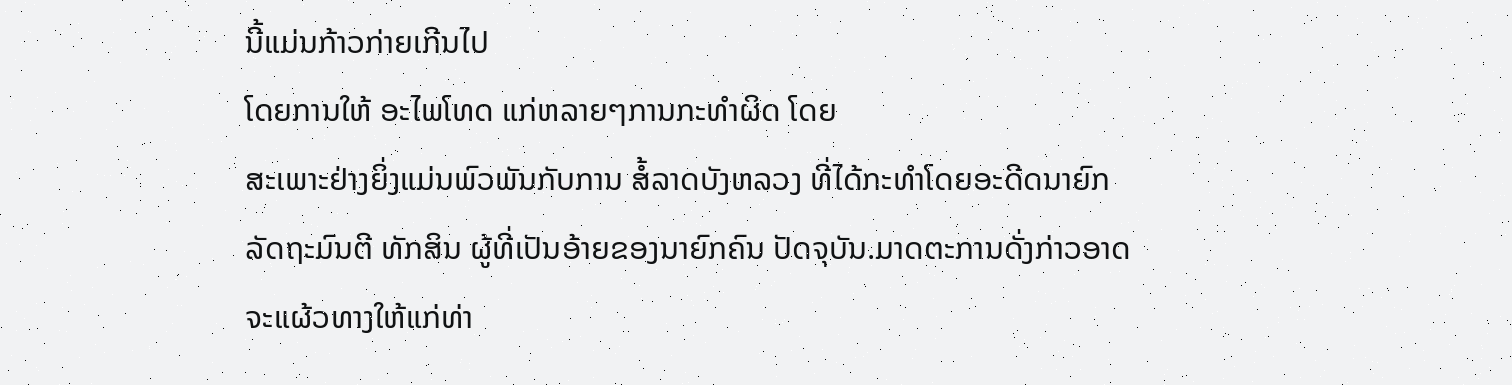ນີ້ແມ່ນກ້າວກ່າຍເກີນໄປ
ໂດຍການໃຫ້ ອະໄພໂທດ ແກ່ຫລາຍໆການກະທໍາຜິດ ໂດຍ
ສະເພາະຢ່າງຍິ່ງແມ່ນພົວພັນກັບການ ສໍ້ລາດບັງຫລວງ ທີ່ໄດ້ກະທໍາໂດຍອະດີດນາຍົກ
ລັດຖະມົນຕີ ທັກສິນ ຜູ້ທີ່ເປັນອ້າຍຂອງນາຍົກຄົນ ປັດຈຸບັນ.ມາດຕະການດັ່ງກ່າວອາດ
ຈະແຜ້ວທາງໃຫ້ແກ່ທ່າ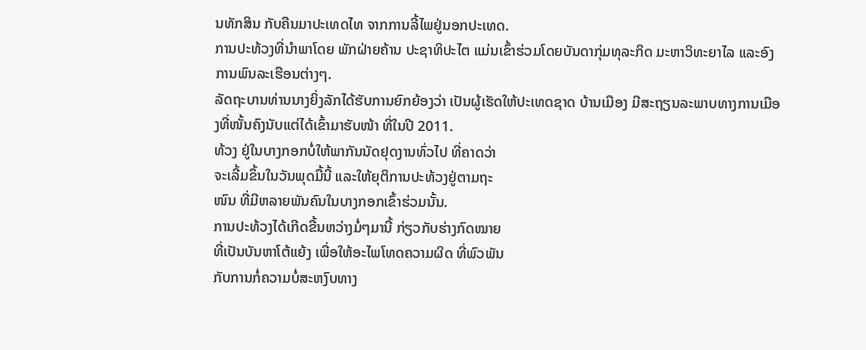ນທັກສິນ ກັບຄືນມາປະເທດໄທ ຈາກການລີ້ໄພຢູ່ນອກປະເທດ.
ການປະທ້ວງທີ່ນໍາພາໂດຍ ພັກຝ່າຍຄ້ານ ປະຊາທິປະໄຕ ແມ່ນເຂົ້າຮ່ວມໂດຍບັນດາກຸ່ມທຸລະກິດ ມະຫາວິທະຍາໄລ ແລະອົງການພົນລະເຮືອນຕ່າງໆ.
ລັດຖະບານທ່ານນາງຍິ່ງລັກໄດ້ຮັບການຍົກຍ້ອງວ່າ ເປັນຜູ້ເຮັດໃຫ້ປະເທດຊາດ ບ້ານເມືອງ ມີສະຖຽນລະພາບທາງການເມືອງທີ່ໜັ້ນຄົງນັບແຕ່ໄດ້ເຂົ້າມາຮັບໜ້າ ທີ່ໃນປີ 2011.
ທ້ວງ ຢູ່ໃນບາງກອກບໍ່ໃຫ້ພາກັນນັດຢຸດງານທົ່ວໄປ ທີ່ຄາດວ່າ
ຈະເລີ້ມຂຶ້ນໃນວັນພຸດມື້ນີ້ ແລະໃຫ້ຍຸຕິການປະທ້ວງຢູ່ຕາມຖະ
ໜົນ ທີ່ມີຫລາຍພັນຄົນໃນບາງກອກເຂົ້າຮ່ວມນັ້ນ.
ການປະທ້ວງໄດ້ເກີດຂື້ນຫວ່າງມໍ່ໆມານີ້ ກ່ຽວກັບຮ່າງກົດໝາຍ
ທີ່ເປັນບັນຫາໂຕ້ແຍ້ງ ເພື່ອໃຫ້ອະໄພໂທດຄວາມຜິດ ທີ່ພົວພັນ
ກັບການກໍ່ຄວາມບໍ່ສະຫງົບທາງ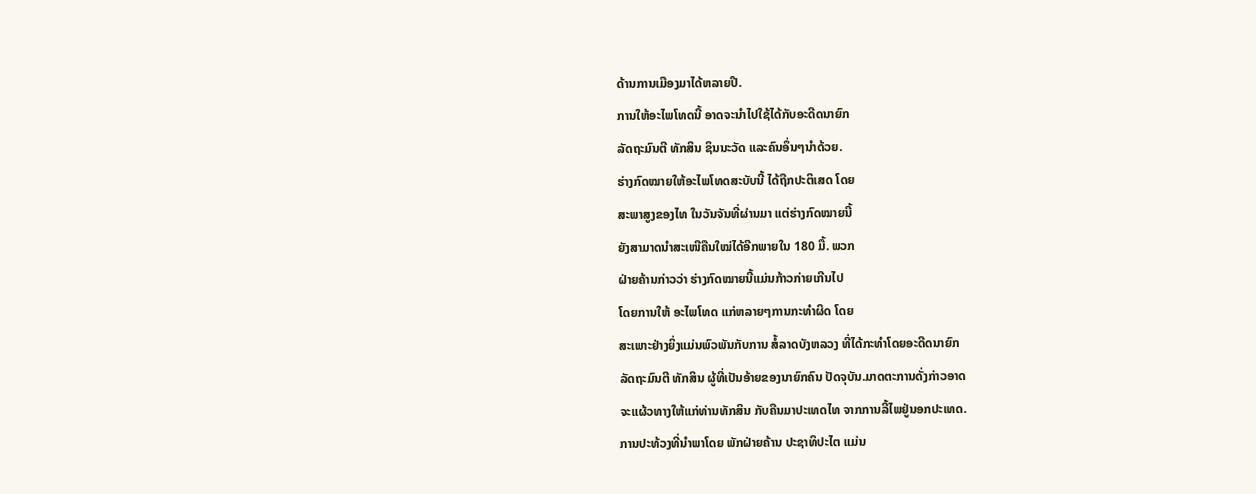ດ້ານການເມືອງມາໄດ້ຫລາຍປີ.
ການໃຫ້ອະໄພໂທດນີ້ ອາດຈະນຳໄປໃຊ້ໄດ້ກັບອະດີດນາຍົກ
ລັດຖະມົນຕີ ທັກສິນ ຊິນນະວັດ ແລະຄົນອຶ່ນໆນຳດ້ວຍ.
ຮ່າງກົດໝາຍໃຫ້ອະໄພໂທດສະບັບນີ້ ໄດ້ຖືກປະຕິເສດ ໂດຍ
ສະພາສູງຂອງໄທ ໃນວັນຈັນທີ່ຜ່ານມາ ແຕ່ຮ່າງກົດໝາຍນີ້
ຍັງສາມາດນໍາສະເໜີຄືນໃໝ່ໄດ້ອີກພາຍໃນ 180 ມື້. ພວກ
ຝ່າຍຄ້ານກ່າວວ່າ ຮ່າງກົດໝາຍນີ້ແມ່ນກ້າວກ່າຍເກີນໄປ
ໂດຍການໃຫ້ ອະໄພໂທດ ແກ່ຫລາຍໆການກະທໍາຜິດ ໂດຍ
ສະເພາະຢ່າງຍິ່ງແມ່ນພົວພັນກັບການ ສໍ້ລາດບັງຫລວງ ທີ່ໄດ້ກະທໍາໂດຍອະດີດນາຍົກ
ລັດຖະມົນຕີ ທັກສິນ ຜູ້ທີ່ເປັນອ້າຍຂອງນາຍົກຄົນ ປັດຈຸບັນ.ມາດຕະການດັ່ງກ່າວອາດ
ຈະແຜ້ວທາງໃຫ້ແກ່ທ່ານທັກສິນ ກັບຄືນມາປະເທດໄທ ຈາກການລີ້ໄພຢູ່ນອກປະເທດ.
ການປະທ້ວງທີ່ນໍາພາໂດຍ ພັກຝ່າຍຄ້ານ ປະຊາທິປະໄຕ ແມ່ນ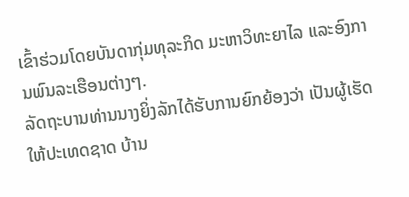ເຂົ້າຮ່ວມໂດຍບັນດາກຸ່ມທຸລະກິດ ມະຫາວິທະຍາໄລ ແລະອົງການພົນລະເຮືອນຕ່າງໆ.
ລັດຖະບານທ່ານນາງຍິ່ງລັກໄດ້ຮັບການຍົກຍ້ອງວ່າ ເປັນຜູ້ເຮັດໃຫ້ປະເທດຊາດ ບ້ານ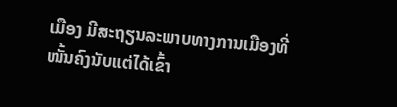ເມືອງ ມີສະຖຽນລະພາບທາງການເມືອງທີ່ໜັ້ນຄົງນັບແຕ່ໄດ້ເຂົ້າ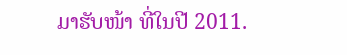ມາຮັບໜ້າ ທີ່ໃນປີ 2011.